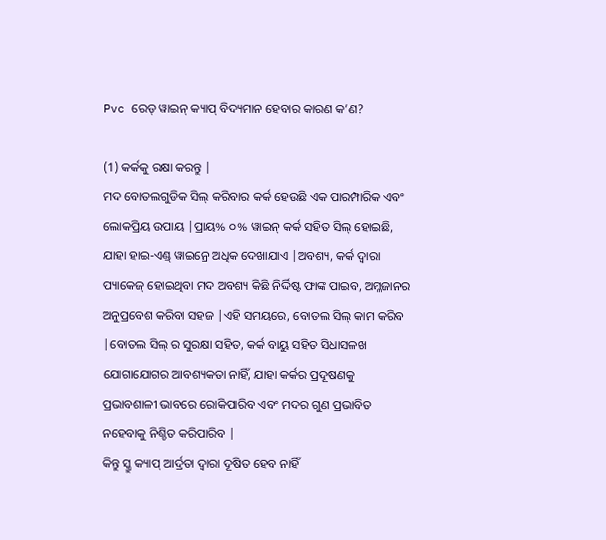Pvc ରେଡ୍ ୱାଇନ୍ କ୍ୟାପ୍ ବିଦ୍ୟମାନ ହେବାର କାରଣ କ’ଣ?

(1) କର୍କକୁ ରକ୍ଷା କରନ୍ତୁ |
ମଦ ବୋତଲଗୁଡିକ ସିଲ୍ କରିବାର କର୍କ ହେଉଛି ଏକ ପାରମ୍ପାରିକ ଏବଂ ଲୋକପ୍ରିୟ ଉପାୟ |ପ୍ରାୟ% ୦% ୱାଇନ୍ କର୍କ ସହିତ ସିଲ୍ ହୋଇଛି, ଯାହା ହାଇ-ଏଣ୍ଡ୍ ୱାଇନ୍ରେ ଅଧିକ ଦେଖାଯାଏ |ଅବଶ୍ୟ, କର୍କ ଦ୍ୱାରା ପ୍ୟାକେଜ୍ ହୋଇଥିବା ମଦ ଅବଶ୍ୟ କିଛି ନିର୍ଦ୍ଦିଷ୍ଟ ଫାଙ୍କ ପାଇବ, ଅମ୍ଳଜାନର ଅନୁପ୍ରବେଶ କରିବା ସହଜ |ଏହି ସମୟରେ, ବୋତଲ ସିଲ୍ କାମ କରିବ |ବୋତଲ ସିଲ୍ ର ସୁରକ୍ଷା ସହିତ, କର୍କ ବାୟୁ ସହିତ ସିଧାସଳଖ ଯୋଗାଯୋଗର ଆବଶ୍ୟକତା ନାହିଁ, ଯାହା କର୍କର ପ୍ରଦୂଷଣକୁ ପ୍ରଭାବଶାଳୀ ଭାବରେ ରୋକିପାରିବ ଏବଂ ମଦର ଗୁଣ ପ୍ରଭାବିତ ନହେବାକୁ ନିଶ୍ଚିତ କରିପାରିବ |
କିନ୍ତୁ ସ୍କ୍ରୁ କ୍ୟାପ୍ ଆର୍ଦ୍ରତା ଦ୍ୱାରା ଦୂଷିତ ହେବ ନାହିଁ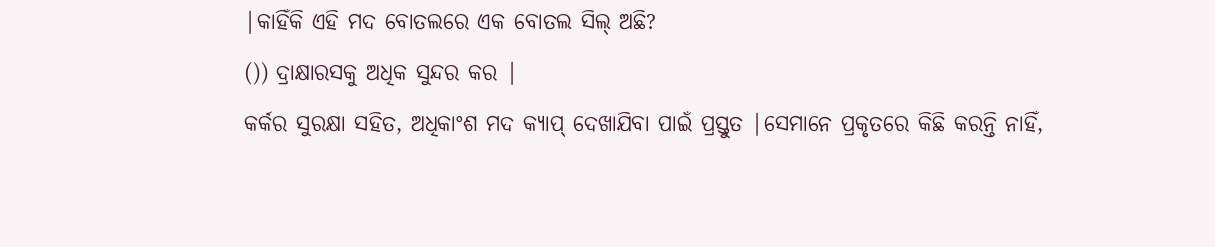|କାହିଁକି ଏହି ମଦ ବୋତଲରେ ଏକ ବୋତଲ ସିଲ୍ ଅଛି?
()) ଦ୍ରାକ୍ଷାରସକୁ ଅଧିକ ସୁନ୍ଦର କର |
କର୍କର ସୁରକ୍ଷା ସହିତ, ଅଧିକାଂଶ ମଦ କ୍ୟାପ୍ ଦେଖାଯିବା ପାଇଁ ପ୍ରସ୍ତୁତ |ସେମାନେ ପ୍ରକୃତରେ କିଛି କରନ୍ତି ନାହିଁ,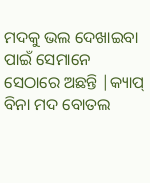ମଦକୁ ଭଲ ଦେଖାଇବା ପାଇଁ ସେମାନେ ସେଠାରେ ଅଛନ୍ତି |କ୍ୟାପ୍ ବିନା ମଦ ବୋତଲ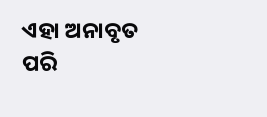ଏହା ଅନାବୃତ ପରି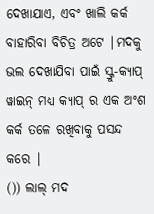ଦେଖାଯାଏ, ଏବଂ ଖାଲି କର୍କ ବାହାରିବା ବିଚିତ୍ର ଅଟେ |ମଦକୁ ଭଲ ଦେଖାଯିବା ପାଇଁ ସ୍କ୍ରୁ-କ୍ୟାପ୍ ୱାଇନ୍ ମଧ୍ୟ କ୍ୟାପ୍ ର ଏକ ଅଂଶ କର୍କ ତଳେ ରଖିବାକୁ ପସନ୍ଦ କରେ |
()) ଲାଲ୍ ମଦ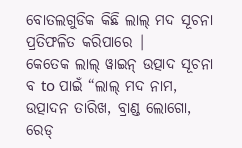ବୋତଲଗୁଡିକ କିଛି ଲାଲ୍ ମଦ ସୂଚନା ପ୍ରତିଫଳିତ କରିପାରେ |
କେତେକ ଲାଲ୍ ୱାଇନ୍ ଉତ୍ପାଦ ସୂଚନା ବ to ପାଇଁ “ଲାଲ୍ ମଦ ନାମ, ଉତ୍ପାଦନ ତାରିଖ, ବ୍ରାଣ୍ଡ ଲୋଗୋ, ରେଡ୍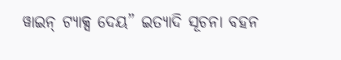ୱାଇନ୍ ଟ୍ୟାକ୍ସ ଦେୟ” ଇତ୍ୟାଦି ସୂଚନା ବହନ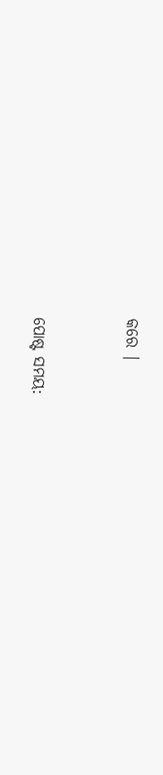କରେ |


ପୋଷ୍ଟ ସମୟ: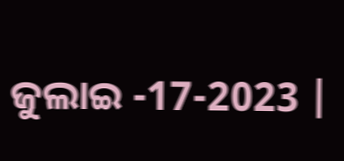ଜୁଲାଇ -17-2023 |